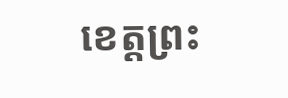ខេត្តព្រះ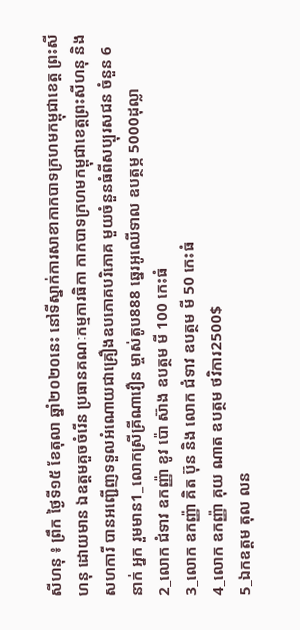សីហនុ ៖ ព្រឹក ថ្ងៃទី១៥ ខែតុលា ឆ្នាំ២០២០នេះ នៅទីស្នាក់ការសាខាកាកបាទក្រហមកម្ពុជាខេត្ត ព្រះសីហនុ ដោយមាន ឯឧត្តមគួចចំរើន ប្រធានគណៈកម្មការធិកា កាកបាទក្រហមកម្ពុជាខេត្តព្រះសីហនុ និងសហការី បានអញ្ជើញទទួលអំណោយជាគ្រឿងឧបភោគបរិភោគ មួយចំនួនធំពីសប្បុរសជន ចំនួន 6 នាក់ អ្នក រួមមាន1_លោកស្រីគ្រីណាវឿន ម្ចាស់តូប888 ឆ្នេរអូឈើទាល ឧបត្ថម្ភ 5000ដុល្លា
2_លោក ជំទាវ ឧកញ្ញ៉ា ខូវ ប៉ោ ស៊ាង ឧបត្ថម មី 100 កេះធំ
3_លោក ឧកញ្ញ៉ា គិត ប៊ុន និង លោក ជំទាវ ឧបត្ថម មី 50 កេះធំ
4_លោក ឧកញ្ញ៉ា គុយ ណាត ឧបត្ថម ថវិការ2500$
5_ឯកឧត្តម តុល លន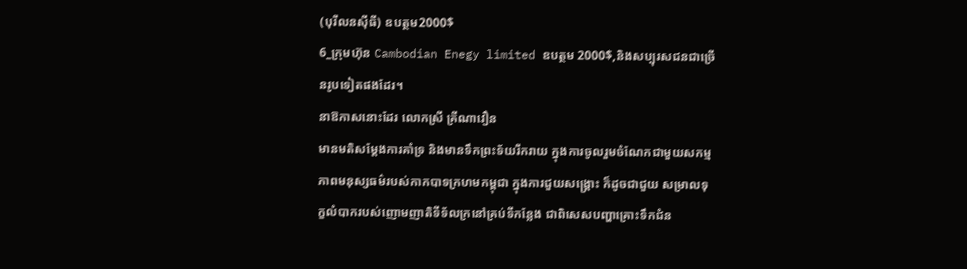(បុរីលនស៊ីធី) ឧបត្ថម2000$
6_ក្រុមហ៊ុន Cambodian Enegy limited ឧបត្ថម 2000$,និងសប្បុរសជនជាច្រើនរូបទៀតផងដែរ។
នាឱកាសនោះដែរ លោកស្រី គ្រីណាវឿន
មានមតិសម្តែងការគាំទ្រ និងមានទឹកព្រះទ័យរីករាយ ក្នុងការចូលរួមចំណែកជាមួយសកម្មភាពមនុស្សធម៌របស់កាកបាទក្រហមកម្ពុជា ក្នុងការជួយសង្គ្រោះ ក៏ដូចជាជួយ សម្រាលទុក្ខលំបាករបស់ញោមញាតិទីទ័លក្រនៅគ្រប់ទីកន្លែង ជាពិសេសបញ្ហាគ្រោះទឹកជំន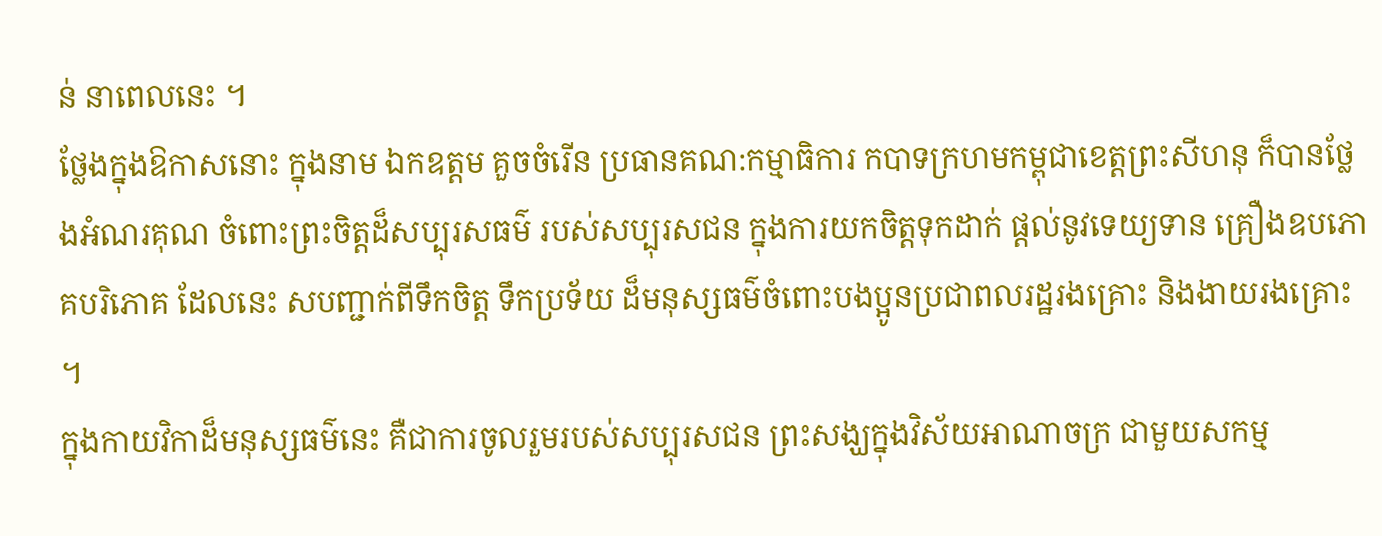ន់ នាពេលនេះ ។
ថ្លែងក្នុងឱកាសនោះ ក្នុងនាម ឯកឧត្តម គួចចំរើន ប្រធានគណ:កម្មាធិការ កបាទក្រហមកម្ពុជាខេត្តព្រះសីហនុ ក៏បានថ្លែងអំណរគុណ ចំពោះព្រះចិត្តដ៏សប្បុរសធម៌ របស់សប្បុរសជន ក្នុងការយកចិត្តទុកដាក់ ផ្តល់នូវទេយ្យទាន គ្រឿងឧបភោគបរិភោគ ដែលនេះ សបញ្ជាក់ពីទឹកចិត្ត ទឹកប្រទ័យ ដ៏មនុស្សធម៌ចំពោះបងប្អូនប្រជាពលរដ្ឋរងគ្រោះ និងងាយរងគ្រោះ ។
ក្នុងកាយវិកាដ៏មនុស្សធម៌នេះ គឺជាការចូលរួមរបស់សប្បុរសជន ព្រះសង្ឃក្នុងវិស័យអាណាចក្រ ជាមួយសកម្ម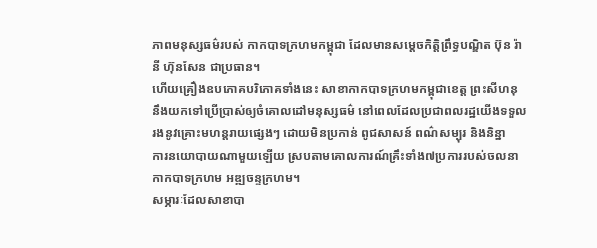ភាពមនុស្សធម៌របស់ កាកបាទក្រហមកម្ពុជា ដែលមានសម្តេចកិត្តិព្រឹទ្ធបណ្ឌិត ប៊ុន រ៉ានី ហ៊ុនសែន ជាប្រធាន។
ហើយគ្រឿងឧបភោគបរិភោគទាំងនេះ សាខាកាកបាទក្រហមកម្ពុជាខេត្ត ព្រះសីហនុ នឹងយកទៅប្រើប្រាស់ឲ្យចំគោលដៅមនុស្សធម៌ នៅពេលដែលប្រជាពលរដ្ឋយើងទទួលរងនូវគ្រោះមហន្តរាយផ្សេងៗ ដោយមិនប្រកាន់ ពូជសាសន៍ ពណ៌សម្បុរ និងនិន្នា
ការនយោបាយណាមួយឡើយ ស្របតាមគោលការណ៍គ្រឹះទាំង៧ប្រការរបស់ចលនាកាកបាទក្រហម អឌ្ឍចន្ទក្រហម។
សម្ភារៈដែលសាខាបា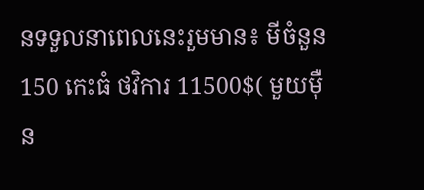នទទួលនាពេលនេះរួមមាន៖ មីចំនួន 150 កេះធំ ថវិការ 11500$( មួយម៉ឺន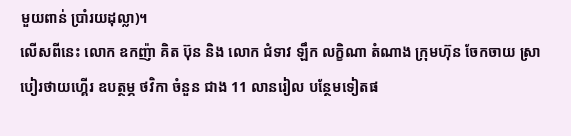មួយពាន់ ប្រាំរយដុល្លា)។
លើសពីនេះ លោក ឧកញ៉ា គិត ប៊ុន និង លោក ជំទាវ ឡឹក លក្ខិណា តំណាង ក្រុមហ៊ុន ចែកចាយ ស្រាបៀរថាយហ្គើរ ឧបត្ថម្ភ ថវិកា ចំនួន ជាង 11 លានរៀល បន្ថែមទៀតផ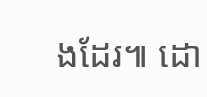ងដែរ៕ ដោ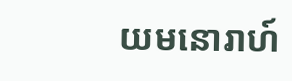យមនោរាហ៍